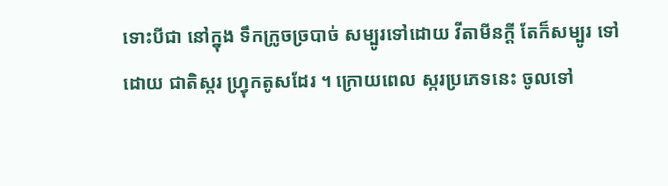ទោះបីជា នៅក្នុង ទឹកក្រូចច្របាច់ សម្បូរទៅដោយ វីតាមីនក្តី តែក៏សម្បូរ ទៅដោយ ជាតិស្ករ ហ្វ្រុកតូសដែរ ។ ក្រោយពេល ស្ករប្រភេទនេះ ចូលទៅ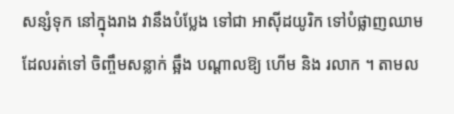សន្សំទុក នៅក្នុងរាង វានឹងបំប្លែង ទៅជា អាស៊ីដយូរិក ទៅបំផ្លាញឈាម ដែលរត់ទៅ ចិញ្ចឹមសន្លាក់ ឆ្អឹង បណ្តាលឱ្យ ហើម និង រលាក ។ តាមល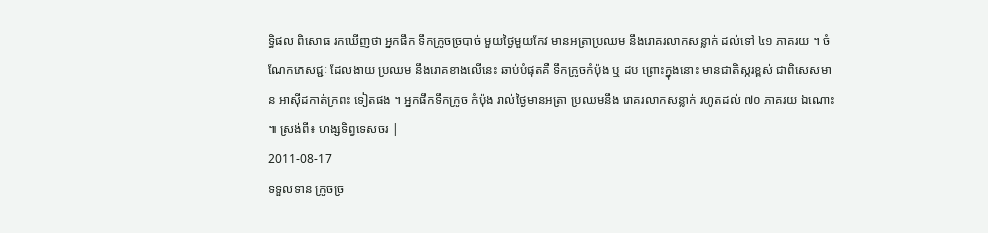ទ្ធិផល ពិសោធ រកឃើញថា អ្នកផឹក ទឹកក្រូចច្របាច់ មួយថ្ងៃមួយកែវ មានអត្រាប្រឈម នឹងរោគរលាកសន្លាក់ ដល់ទៅ ៤១ ភាគរយ ។ ចំណែកភេសជ្ជៈ ដែលងាយ ប្រឈម នឹងរោគខាងលើនេះ ឆាប់បំផុតគឺ ទឹកក្រូចកំប៉ុង ឬ ដប ព្រោះក្នុងនោះ មានជាតិស្ករខ្ពស់ ជាពិសេសមាន អាស៊ីដកាត់ក្រពះ ទៀតផង ។ អ្នកផឹកទឹកក្រូច កំប៉ុង រាល់ថ្ងៃមានអត្រា ប្រឈមនឹង រោគរលាកសន្លាក់ រហូតដល់ ៧០ ភាគរយ ឯណោះ ៕ ស្រង់ពី៖ ហង្សទិព្វទេសចរ |
2011-08-17
ទទួលទាន ក្រូចច្រ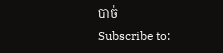បាច់
Subscribe to: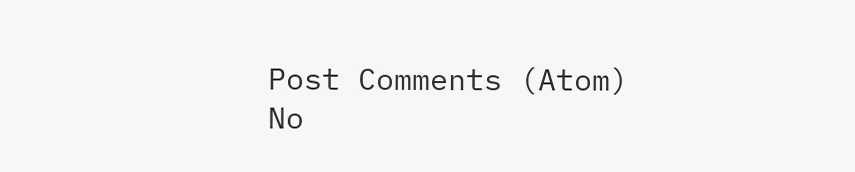Post Comments (Atom)
No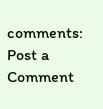comments:
Post a Comment